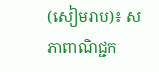(សៀមរាប)៖ សភាពាណិជ្ជក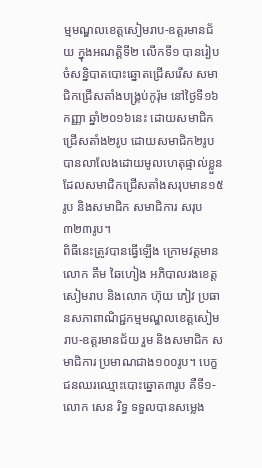ម្មមណ្ឌលខេត្តសៀមរាប-ឧត្តរមានជ័យ ក្នុងអណត្តិទី២ លើកទី១ បានរៀបចំសន្និបាតបោះឆ្នោតជ្រើសរើស សមាជិកជ្រើសតាំងបង្គ្រប់កូរ៉ុម នៅថ្ងៃទី១៦ កញ្ញា ឆ្នាំ២០១៦នេះ ដោយសមាជិកជ្រើសតាំង២រូប ដោយសមាជិក២រូប បានលាលែងដោយមូលហេតុផ្ទាល់ខ្លួន ដែលសមាជិកជ្រើសតាំងសរុបមាន១៥រូប និងសមាជិក សមាជិការ សរុប៣២៣រូប។
ពិធីនេះត្រូវបានធ្វើឡើង ក្រោមវត្តមាន លោក គឹម ឆៃហៀង អភិបាលរងខេត្តសៀមរាប និងលោក ហ៊ុយ ភៀវ ប្រធានសភាពាណិជ្ជកម្មមណ្ឌលខេត្តសៀមរាប-ឧត្តរមានជ័យ រួម និងសមាជិក សមាជិការ ប្រមាណជាង១០០រូប។ បេក្ខជនឈរឈ្មោះបោះឆ្នោត៣រូប គឺទី១-លោក សេន រិទ្ធ ទទួលបានសម្លេង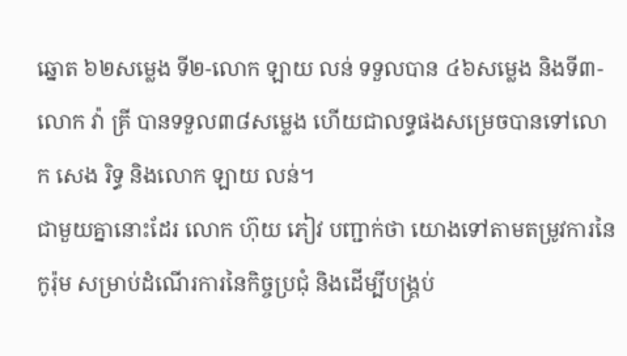ឆ្នោត ៦២សម្លេង ទី២-លោក ឡាយ លន់ ទទួលបាន ៤៦សម្លេង និងទី៣-លោក វ៉ា គ្រី បានទទួល៣៨សម្លេង ហើយជាលទ្ធផងសម្រេចបានទៅលោក សេង រិទ្ធ និងលោក ឡាយ លន់។
ជាមួយគ្នានោះដែរ លោក ហ៊ុយ ភៀវ បញ្ជាក់ថា យោងទៅតាមតម្រូវការនៃកូរ៉ុម សម្រាប់ដំណើរការនៃកិច្ចប្រជុំ និងដើម្បីបង្រ្គប់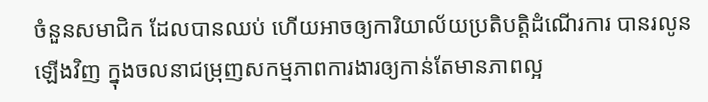ចំនួនសមាជិក ដែលបានឈប់ ហើយអាចឲ្យការិយាល័យប្រតិបត្តិដំណើរការ បានរលូនឡើងវិញ ក្នុងចលនាជម្រុញសកម្មភាពការងារឲ្យកាន់តែមានភាពល្អ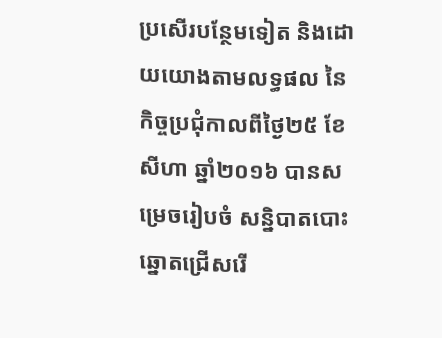ប្រសើរបន្ថែមទៀត និងដោយយោងតាមលទ្ធផល នៃកិច្ចប្រជុំកាលពីថ្ងៃ២៥ ខែសីហា ឆ្នាំ២០១៦ បានសម្រេចរៀបចំ សន្និបាតបោះឆ្នោតជ្រើសរើ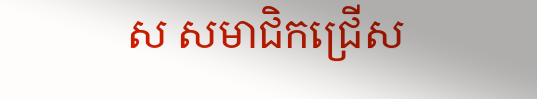ស សមាជិកជ្រើស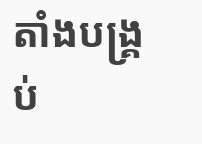តាំងបង្រ្គប់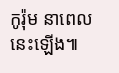កូរ៉ុម នាពេលនេះឡើង៕